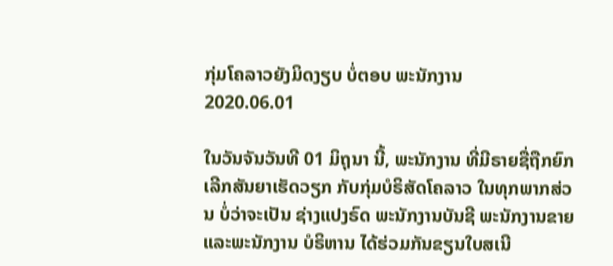ກຸ່ມໂຄລາວຍັງມິດງຽບ ບໍ່ຕອບ ພະນັກງານ
2020.06.01

ໃນວັນຈັນວັນທີ 01 ມິຖຸນາ ນີ້, ພະນັກງານ ທີ່ມີຣາຍຊື່ຖືກຍົກເລີກສັນຍາເຮັດວຽກ ກັບກຸ່ມບໍຣິສັດໂຄລາວ ໃນທຸກພາກສ່ວນ ບໍ່ວ່າຈະເປັນ ຊ່າງແປງຣົດ ພະນັກງານບັນຊີ ພະນັກງານຂາຍ ແລະພະນັກງານ ບໍຣິຫານ ໄດ້ຮ່ວມກັນຂຽນໃບສເນີ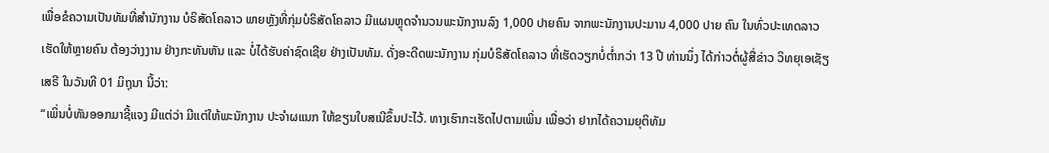ເພື່ອຂໍຄວາມເປັນທັມທີ່ສຳນັກງານ ບໍຣິສັດໂຄລາວ ພາຍຫຼັງທີ່ກຸ່ມບໍຣິສັດໂຄລາວ ມີແຜນຫຼຸດຈຳນວນພະນັກງານລົງ 1,000 ປາຍຄົນ ຈາກພະນັກງານປະມານ 4,000 ປາຍ ຄົນ ໃນທົ່ວປະເທດລາວ ເຮັດໃຫ້ຫຼາຍຄົນ ຕ້ອງວ່າງງານ ຢ່າງກະທັນຫັນ ແລະ ບໍ່ໄດ້ຮັບຄ່າຊົດເຊີຍ ຢ່າງເປັນທັມ. ດັ່ງອະດີດພະນັກງານ ກຸ່ມບໍຣິສັດໂຄລາວ ທີ່ເຮັດວຽກບໍ່ຕ່ຳກວ່າ 13 ປີ ທ່ານນຶ່ງ ໄດ້ກ່າວຕໍ່ຜູ້ສື່ຂ່າວ ວິທຍຸເອເຊັຽເສຣີ ໃນວັນທີ 01 ມິຖຸນາ ນີ້ວ່າ:
“ເພິ່ນບໍ່ທັນອອກມາຊີ້ແຈງ ມີແຕ່ວ່າ ມີແຕ່ໃຫ້ພະນັກງານ ປະຈຳຜແນກ ໃຫ້ຂຽນໃບສເນີຂຶ້ນປະໄວ້. ທາງເຮົາກະເຮັດໄປຕາມເພິ່ນ ເພື່ອວ່າ ຢາກໄດ້ຄວາມຍຸຕິທັມ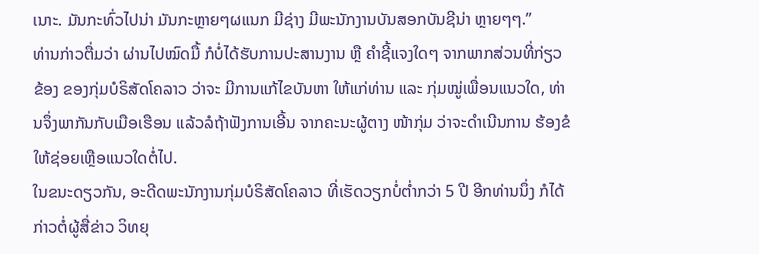ເນາະ. ມັນກະທົ່ວໄປນ່າ ມັນກະຫຼາຍໆຜແນກ ມີຊ່າງ ມີພະນັກງານບັນສອກບັນຊີນ່າ ຫຼາຍໆໆ.”
ທ່ານກ່າວຕື່ມວ່າ ຜ່ານໄປໝົດມື້ ກໍບໍ່ໄດ້ຮັບການປະສານງານ ຫຼື ຄຳຊີ້ແຈງໃດໆ ຈາກພາກສ່ວນທີ່ກ່ຽວຂ້ອງ ຂອງກຸ່ມບໍຣິສັດໂຄລາວ ວ່າຈະ ມີການແກ້ໄຂບັນຫາ ໃຫ້ແກ່ທ່ານ ແລະ ກຸ່ມໝູ່ເພື່ອນແນວໃດ, ທ່ານຈຶ່ງພາກັນກັບເມືອເຮືອນ ແລ້ວລໍຖ້າຟັງການເອີ້ນ ຈາກຄະນະຜູ້ຕາງ ໜ້າກຸ່ມ ວ່າຈະດຳເນີນການ ຮ້ອງຂໍໃຫ້ຊ່ອຍເຫຼືອແນວໃດຕໍ່ໄປ.
ໃນຂນະດຽວກັນ, ອະດີດພະນັກງານກຸ່ມບໍຣິສັດໂຄລາວ ທີ່ເຮັດວຽກບໍ່ຕ່ຳກວ່າ 5 ປີ ອີກທ່ານນຶ່ງ ກໍໄດ້ກ່າວຕໍ່ຜູ້ສື່ຂ່າວ ວິທຍຸ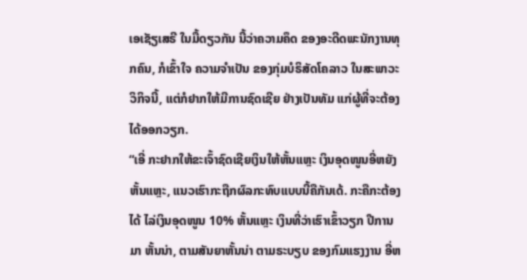ເອເຊັຽເສຣີ ໃນມື້ດຽວກັນ ນີ້ວ່າຄວາມຄຶດ ຂອງອະດີດພະນັກງານທຸກຄົນ, ກໍເຂົ້າໃຈ ຄວາມຈຳເປັນ ຂອງກຸ່ມບໍຣິສັດໂຄລາວ ໃນສະພາວະວິກິຈນີ້, ແຕ່ກໍຢາກໃຫ້ມີການຊົດເຊີຍ ຢ່າງເປັນທັມ ແກ່ຜູ້ທີ່ຈະຕ້ອງໄດ້ອອກວຽກ.
“ເອີ່ ກະຢາກໃຫ້ຂະເຈົ້າຊົດເຊີຍເງິນໃຫ້ຫັ້ນແຫຼະ ເງິນອຸດໜູນອີ່ຫຍັງຫັ້ນແຫຼະ, ແນວເຮົາກະຖືກຜົລກະທົບແບບນີ້ຄືກັນເດ້. ກະຄືກະຕ້ອງໄດ້ ໄລ່ເງິນອຸດໜູນ 10% ຫັ້ນແຫຼະ ເງິນທີ່ວ່າເຮົາເຂົ້າວຽກ ປີການມາ ຫັ້ນນ່າ, ຕາມສັນຍາຫັ້ນນ່າ ຕາມຣະບຽບ ຂອງກົມແຮງງານ ອີ່ຫ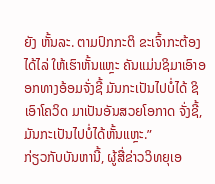ຍັງ ຫັ້ນລະ. ຕາມປົກກະຕິ ຂະເຈົ້າກະຕ້ອງໄດ້ໄລ່ ໃຫ້ເຮົາຫັ້ນແຫຼະ ຄັນແມ່ນຊິມາເອົາອອກທາງອ້ອມຈັ່ງຊີ້ ມັນກະເປັນໄປບໍ່ໄດ້ ຊິເອົາໂຄວິດ ມາເປັນອັນສວຍໂອກາດ ຈັ່ງຊີ້, ມັນກະເປັນໄປບໍ່ໄດ້ຫັ້ນແຫຼະ.”
ກ່ຽວກັບບັນຫານີ້, ຜູ້ສື່ຂ່າວວິທຍຸເອ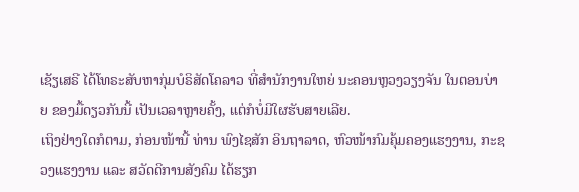ເຊັຽເສຣີ ໄດ້ໂທຣະສັບຫາກຸ່ມບໍຣິສັດໂຄລາວ ທີ່ສຳນັກງານໃຫຍ່ ນະຄອນຫຼວງວຽງຈັນ ໃນຕອນບ່າຍ ຂອງມື້ດຽວກັນນີ້ ເປັນເວລາຫຼາຍຄັ້ງ, ແຕ່ກໍບໍ່ມີໃຜຮັບສາຍເລີຍ.
ເຖິງຢ່າງໃດກໍຕາມ, ກ່ອນໜ້ານີ້ ທ່ານ ພົງໄຊສັກ ອິນຖາລາດ, ຫົວໜ້າກົມຄຸ້ມຄອງແຮງງານ, ກະຊວງແຮງງານ ແລະ ສວັດດີການສັງຄົມ ໄດ້ຮຽກ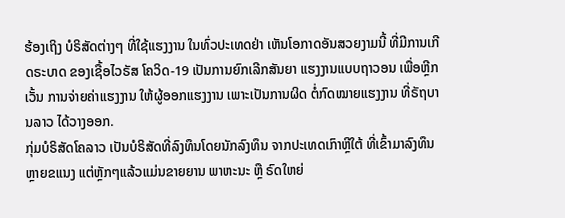ຮ້ອງເຖິງ ບໍຣິສັດຕ່າງໆ ທີ່ໃຊ້ແຮງງານ ໃນທົ່ວປະເທດຢ່າ ເຫັນໂອກາດອັນສວຍງາມນີ້ ທີ່ມີການເກີດຣະບາດ ຂອງເຊື້ອໄວຣັສ ໂຄວິດ-19 ເປັນການຍົກເລີກສັນຍາ ແຮງງານແບບຖາວອນ ເພື່ອຫຼີກເວັ້ນ ການຈ່າຍຄ່າແຮງງານ ໃຫ້ຜູ້ອອກແຮງງານ ເພາະເປັນການຜິດ ຕໍ່ກົດໝາຍແຮງງານ ທີ່ຣັຖບານລາວ ໄດ້ວາງອອກ.
ກຸ່ມບໍຣິສັດໂຄລາວ ເປັນບໍຣິສັດທີ່ລົງທຶນໂດຍນັກລົງທຶນ ຈາກປະເທດເກົາຫຼີໃຕ້ ທີ່ເຂົ້າມາລົງທຶນຫຼາຍຂແນງ ແຕ່ຫຼັກໆແລ້ວແມ່ນຂາຍຍານ ພາຫະນະ ຫຼື ຣົດໃຫຍ່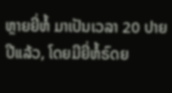ຫຼາຍຍີ່ຫໍ້ ມາເປັນເວລາ 20 ປາຍປີແລ້ວ, ໂດຍມີຍີ່ຫໍ້ຣົດຍ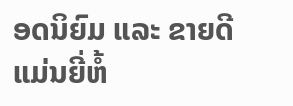ອດນິຍົມ ແລະ ຂາຍດີ ແມ່ນຍີ່ຫໍ້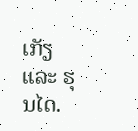ເກັຽ ແລະ ຮຸນໄດ.